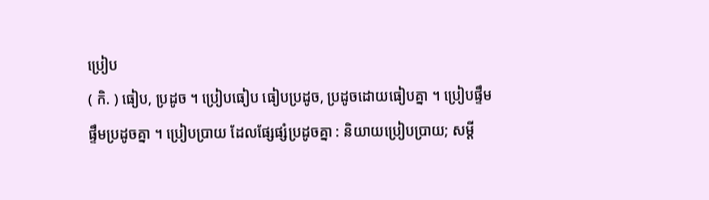ប្រៀប
( កិ. ) ធៀប, ប្រដូច ។ ប្រៀបធៀប ធៀបប្រដូច, ប្រដូចដោយធៀបគ្នា ។ ប្រៀបផ្ទឹម ផ្ទឹមប្រដូចគ្នា ។ ប្រៀបប្រាយ ដែលផ្សែផ្សំប្រដូចគ្នា : និយាយប្រៀបប្រាយ; សម្ដី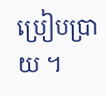ប្រៀបប្រាយ ។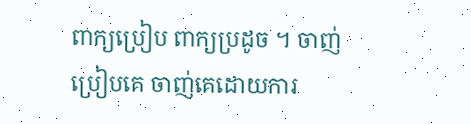ពាក្យប្រៀប ពាក្យប្រដូច ។ ចាញ់ប្រៀបគេ ចាញ់គេដោយការ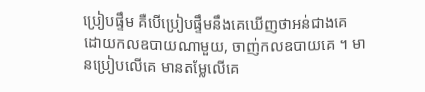ប្រៀបផ្ទឹម គឺបើប្រៀបផ្ទឹមនឹងគេឃើញថាអន់ជាងគេ ដោយកលឧបាយណាមួយ, ចាញ់កលឧបាយគេ ។ មានប្រៀបលើគេ មានតម្លែលើគេ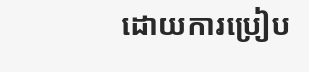ដោយការប្រៀប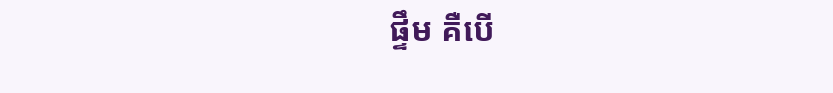ផ្ទឹម គឺបើ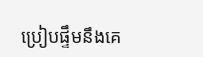ប្រៀបផ្ទឹមនឹងគេ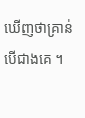ឃើញថាគ្រាន់បើជាងគេ ។